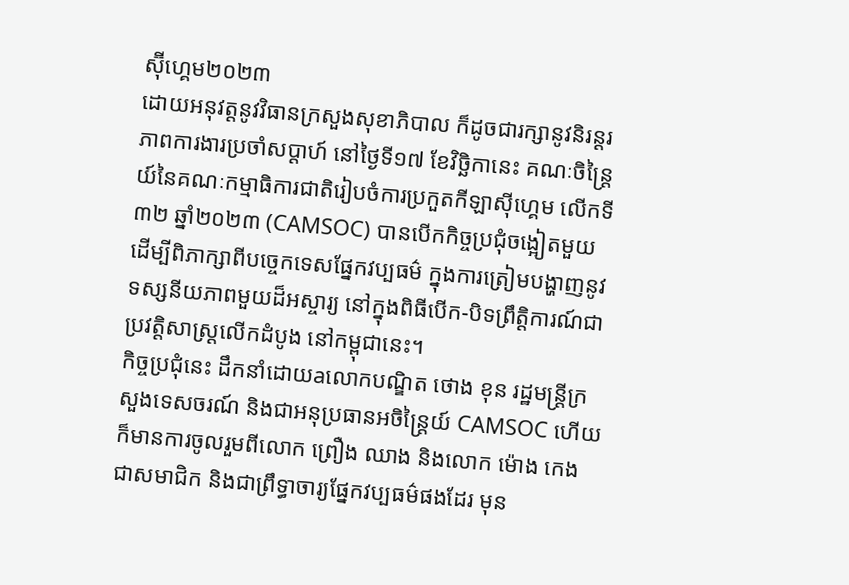ស៊ុីហ្គេម២០២៣
ដោយអនុវត្តនូវវិធានក្រសួងសុខាភិបាល ក៏ដូចជារក្សានូវនិរន្ដរភាពការងារប្រចាំសប្ដាហ៍ នៅថ្ងៃទី១៧ ខែវិច្ឆិកានេះ គណៈចិន្ដ្រៃយ៍នៃគណៈកម្មាធិការជាតិរៀបចំការប្រកួតកីឡាស៊ីហ្គេម លើកទី៣២ ឆ្នាំ២០២៣ (CAMSOC) បានបើកកិច្ចប្រជុំចង្អៀតមួយ ដើម្បីពិភាក្សាពីបច្ចេកទេសផ្នែកវប្បធម៌ ក្នុងការត្រៀមបង្ហាញនូវទស្សនីយភាពមួយដ៏អស្ចារ្យ នៅក្នុងពិធីបើក-បិទព្រឹត្តិការណ៍ជាប្រវត្តិសាស្ដ្រលើកដំបូង នៅកម្ពុជានេះ។
កិច្ចប្រជុំនេះ ដឹកនាំដោយaលោកបណ្ឌិត ថោង ខុន រដ្ឋមន្ដ្រីក្រសួងទេសចរណ៍ និងជាអនុប្រធានអចិន្ដ្រៃយ៍ CAMSOC ហើយក៏មានការចូលរួមពីលោក ព្រឿង ឈាង និងលោក ម៉ោង កេង ជាសមាជិក និងជាព្រឹទ្ធាចារ្យផ្នែកវប្បធម៌ផងដែរ មុន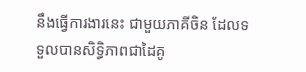នឹងធ្វើការងារនេះ ជាមួយភាគីចិន ដែលទទួលបានសិទ្ធិភាពជាដៃគូ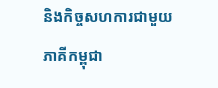និងកិច្ចសហការជាមួយភាគីកម្ពុជា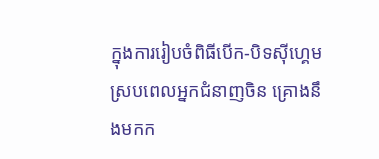ក្នុងការរៀបចំពិធីបើក-បិទស៊ីហ្គេម ស្របពេលអ្នកជំនាញចិន គ្រោងនឹងមកក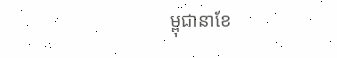ម្ពុជានាខែ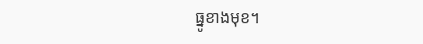ធ្នូខាងមុខ។